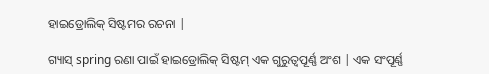ହାଇଡ୍ରୋଲିକ୍ ସିଷ୍ଟମର ରଚନା |

ଗ୍ୟାସ୍ spring ରଣା ପାଇଁ ହାଇଡ୍ରୋଲିକ୍ ସିଷ୍ଟମ୍ ଏକ ଗୁରୁତ୍ୱପୂର୍ଣ୍ଣ ଅଂଶ | ଏକ ସଂପୂର୍ଣ୍ଣ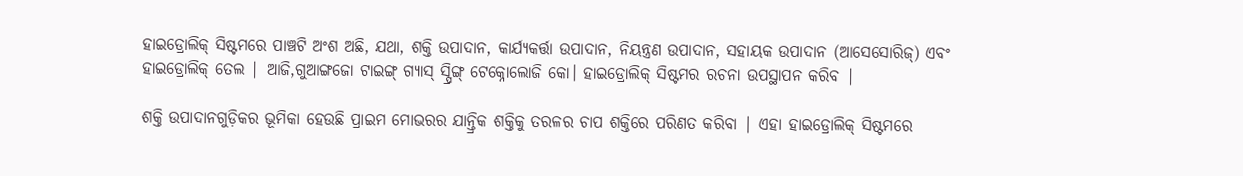ହାଇଡ୍ରୋଲିକ୍ ସିଷ୍ଟମରେ ପାଞ୍ଚଟି ଅଂଶ ଅଛି, ଯଥା, ଶକ୍ତି ଉପାଦାନ, କାର୍ଯ୍ୟକର୍ତ୍ତା ଉପାଦାନ, ନିୟନ୍ତ୍ରଣ ଉପାଦାନ, ସହାୟକ ଉପାଦାନ (ଆସେସୋରିଜ୍) ଏବଂ ହାଇଡ୍ରୋଲିକ୍ ତେଲ | ଆଜି,ଗୁଆଙ୍ଗଜୋ ଟାଇଙ୍ଗ୍ ଗ୍ୟାସ୍ ସ୍ପ୍ରିଙ୍ଗ୍ ଟେକ୍ନୋଲୋଜି କୋ। ହାଇଡ୍ରୋଲିକ୍ ସିଷ୍ଟମର ରଚନା ଉପସ୍ଥାପନ କରିବ |

ଶକ୍ତି ଉପାଦାନଗୁଡ଼ିକର ଭୂମିକା ହେଉଛି ପ୍ରାଇମ ମୋଭରର ଯାନ୍ତ୍ରିକ ଶକ୍ତିକୁ ତରଳର ଚାପ ଶକ୍ତିରେ ପରିଣତ କରିବା | ଏହା ହାଇଡ୍ରୋଲିକ୍ ସିଷ୍ଟମରେ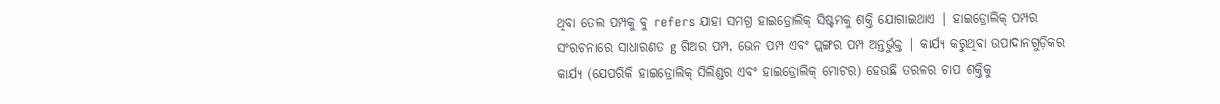ଥିବା ତେଲ ପମ୍ପକୁ ବୁ refers ଯାହା ସମଗ୍ର ହାଇଡ୍ରୋଲିକ୍ ସିଷ୍ଟମକୁ ଶକ୍ତି ଯୋଗାଇଥାଏ | ହାଇଡ୍ରୋଲିକ୍ ପମ୍ପର ସଂରଚନାରେ ସାଧାରଣତ g ଗିଅର ପମ୍ପ, ଭେନ ପମ୍ପ ଏବଂ ପ୍ଲଙ୍ଗର ପମ୍ପ ଅନ୍ତର୍ଭୁକ୍ତ | କାର୍ଯ୍ୟ କରୁଥିବା ଉପାଦାନଗୁଡ଼ିକର କାର୍ଯ୍ୟ (ଯେପରିକି ହାଇଡ୍ରୋଲିକ୍ ସିଲିଣ୍ଡର ଏବଂ ହାଇଡ୍ରୋଲିକ୍ ମୋଟର) ହେଉଛି ତରଳର ଚାପ ଶକ୍ତିକୁ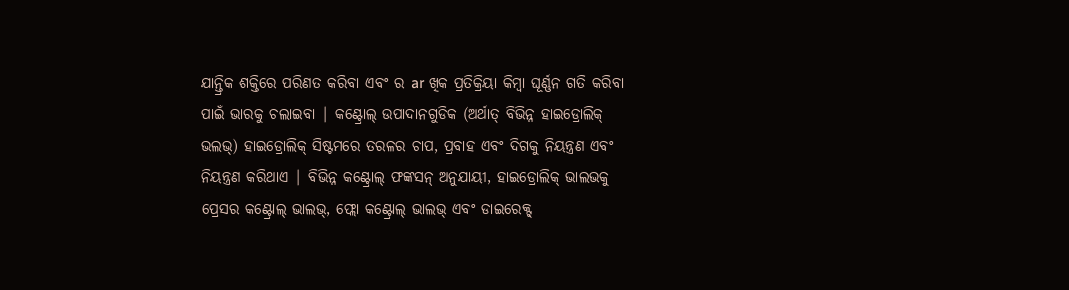ଯାନ୍ତ୍ରିକ ଶକ୍ତିରେ ପରିଣତ କରିବା ଏବଂ ର ar ଖିକ ପ୍ରତିକ୍ରିୟା କିମ୍ବା ଘୂର୍ଣ୍ଣନ ଗତି କରିବା ପାଇଁ ଭାରକୁ ଚଲାଇବା | କଣ୍ଟ୍ରୋଲ୍ ଉପାଦାନଗୁଡିକ (ଅର୍ଥାତ୍ ବିଭିନ୍ନ ହାଇଡ୍ରୋଲିକ୍ ଭଲଭ୍) ହାଇଡ୍ରୋଲିକ୍ ସିଷ୍ଟମରେ ତରଳର ଚାପ, ପ୍ରବାହ ଏବଂ ଦିଗକୁ ନିୟନ୍ତ୍ରଣ ଏବଂ ନିୟନ୍ତ୍ରଣ କରିଥାଏ | ବିଭିନ୍ନ କଣ୍ଟ୍ରୋଲ୍ ଫଙ୍କସନ୍ ଅନୁଯାୟୀ, ହାଇଡ୍ରୋଲିକ୍ ଭାଲଭକୁ ପ୍ରେସର କଣ୍ଟ୍ରୋଲ୍ ଭାଲଭ୍, ଫ୍ଲୋ କଣ୍ଟ୍ରୋଲ୍ ଭାଲଭ୍ ଏବଂ ଡାଇରେକ୍ଟ୍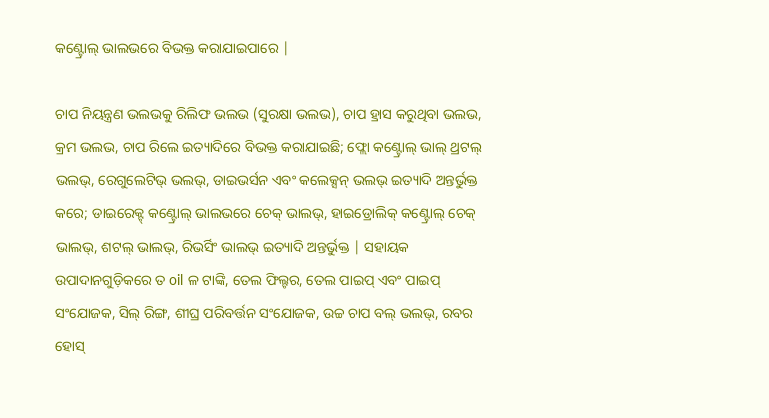କଣ୍ଟ୍ରୋଲ୍ ଭାଲଭରେ ବିଭକ୍ତ କରାଯାଇପାରେ |

ଚାପ ନିୟନ୍ତ୍ରଣ ଭଲଭକୁ ରିଲିଫ ଭଲଭ (ସୁରକ୍ଷା ଭଲଭ), ଚାପ ହ୍ରାସ କରୁଥିବା ଭଲଭ, କ୍ରମ ଭଲଭ, ଚାପ ରିଲେ ଇତ୍ୟାଦିରେ ବିଭକ୍ତ କରାଯାଇଛି; ଫ୍ଲୋ କଣ୍ଟ୍ରୋଲ୍ ଭାଲ୍ ଥ୍ରଟଲ୍ ଭଲଭ୍, ରେଗୁଲେଟିଭ୍ ଭଲଭ୍, ଡାଇଭର୍ସନ ଏବଂ କଲେକ୍ସନ୍ ଭଲଭ୍ ଇତ୍ୟାଦି ଅନ୍ତର୍ଭୁକ୍ତ କରେ; ଡାଇରେକ୍ଟ୍ କଣ୍ଟ୍ରୋଲ୍ ଭାଲଭରେ ଚେକ୍ ଭାଲଭ୍, ହାଇଡ୍ରୋଲିକ୍ କଣ୍ଟ୍ରୋଲ୍ ଚେକ୍ ଭାଲଭ୍, ଶଟଲ୍ ଭାଲଭ୍, ରିଭର୍ସିଂ ଭାଲଭ୍ ଇତ୍ୟାଦି ଅନ୍ତର୍ଭୁକ୍ତ | ସହାୟକ ଉପାଦାନଗୁଡ଼ିକରେ ତ oil ଳ ଟାଙ୍କି, ତେଲ ଫିଲ୍ଟର, ତେଲ ପାଇପ୍ ଏବଂ ପାଇପ୍ ସଂଯୋଜକ, ସିଲ୍ ରିଙ୍ଗ, ଶୀଘ୍ର ପରିବର୍ତ୍ତନ ସଂଯୋଜକ, ଉଚ୍ଚ ଚାପ ବଲ୍ ଭଲଭ୍, ରବର ହୋସ୍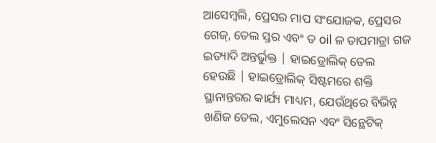ଆସେମ୍ବଲି, ପ୍ରେସର ମାପ ସଂଯୋଜକ, ପ୍ରେସର ଗେଜ୍, ତେଲ ସ୍ତର ଏବଂ ତ oil ଳ ତାପମାତ୍ରା ଗଜ ଇତ୍ୟାଦି ଅନ୍ତର୍ଭୁକ୍ତ | ହାଇଡ୍ରୋଲିକ୍ ତେଲ ହେଉଛି | ହାଇଡ୍ରୋଲିକ୍ ସିଷ୍ଟମରେ ଶକ୍ତି ସ୍ଥାନାନ୍ତରର କାର୍ଯ୍ୟ ମାଧ୍ୟମ, ଯେଉଁଥିରେ ବିଭିନ୍ନ ଖଣିଜ ତେଲ, ଏମୁଲେସନ ଏବଂ ସିନ୍ଥେଟିକ୍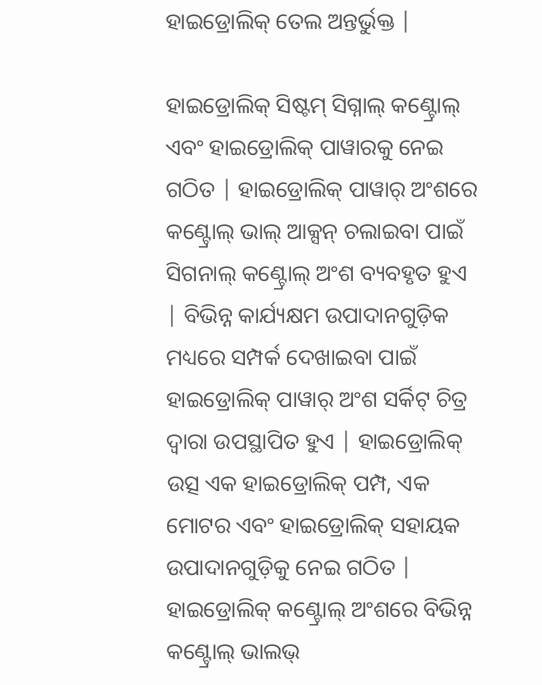ହାଇଡ୍ରୋଲିକ୍ ତେଲ ଅନ୍ତର୍ଭୁକ୍ତ |

ହାଇଡ୍ରୋଲିକ୍ ସିଷ୍ଟମ୍ ସିଗ୍ନାଲ୍ କଣ୍ଟ୍ରୋଲ୍ ଏବଂ ହାଇଡ୍ରୋଲିକ୍ ପାୱାରକୁ ନେଇ ଗଠିତ | ହାଇଡ୍ରୋଲିକ୍ ପାୱାର୍ ଅଂଶରେ କଣ୍ଟ୍ରୋଲ୍ ଭାଲ୍ ଆକ୍ସନ୍ ଚଲାଇବା ପାଇଁ ସିଗନାଲ୍ କଣ୍ଟ୍ରୋଲ୍ ଅଂଶ ବ୍ୟବହୃତ ହୁଏ | ବିଭିନ୍ନ କାର୍ଯ୍ୟକ୍ଷମ ଉପାଦାନଗୁଡ଼ିକ ମଧ୍ୟରେ ସମ୍ପର୍କ ଦେଖାଇବା ପାଇଁ ହାଇଡ୍ରୋଲିକ୍ ପାୱାର୍ ଅଂଶ ସର୍କିଟ୍ ଚିତ୍ର ଦ୍ୱାରା ଉପସ୍ଥାପିତ ହୁଏ | ହାଇଡ୍ରୋଲିକ୍ ଉତ୍ସ ଏକ ହାଇଡ୍ରୋଲିକ୍ ପମ୍ପ, ଏକ ମୋଟର ଏବଂ ହାଇଡ୍ରୋଲିକ୍ ସହାୟକ ଉପାଦାନଗୁଡ଼ିକୁ ନେଇ ଗଠିତ | ହାଇଡ୍ରୋଲିକ୍ କଣ୍ଟ୍ରୋଲ୍ ଅଂଶରେ ବିଭିନ୍ନ କଣ୍ଟ୍ରୋଲ୍ ଭାଲଭ୍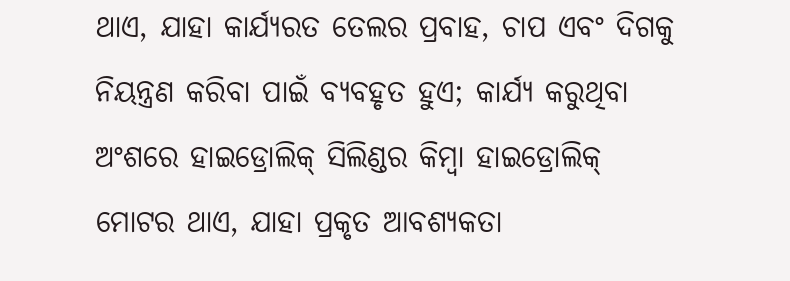ଥାଏ, ଯାହା କାର୍ଯ୍ୟରତ ତେଲର ପ୍ରବାହ, ଚାପ ଏବଂ ଦିଗକୁ ନିୟନ୍ତ୍ରଣ କରିବା ପାଇଁ ବ୍ୟବହୃତ ହୁଏ; କାର୍ଯ୍ୟ କରୁଥିବା ଅଂଶରେ ହାଇଡ୍ରୋଲିକ୍ ସିଲିଣ୍ଡର କିମ୍ବା ହାଇଡ୍ରୋଲିକ୍ ମୋଟର ଥାଏ, ଯାହା ପ୍ରକୃତ ଆବଶ୍ୟକତା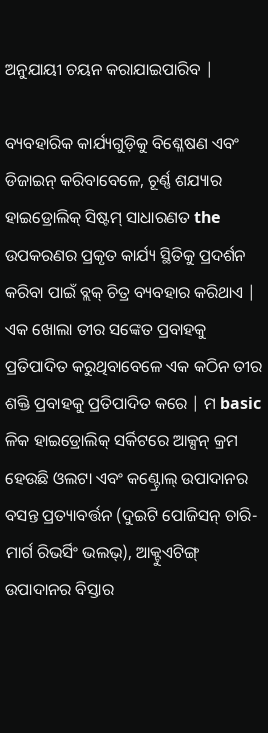ଅନୁଯାୟୀ ଚୟନ କରାଯାଇପାରିବ |

ବ୍ୟବହାରିକ କାର୍ଯ୍ୟଗୁଡ଼ିକୁ ବିଶ୍ଳେଷଣ ଏବଂ ଡିଜାଇନ୍ କରିବାବେଳେ, ଚୂର୍ଣ୍ଣ ଶଯ୍ୟାର ହାଇଡ୍ରୋଲିକ୍ ସିଷ୍ଟମ୍ ସାଧାରଣତ the ଉପକରଣର ପ୍ରକୃତ କାର୍ଯ୍ୟ ସ୍ଥିତିକୁ ପ୍ରଦର୍ଶନ କରିବା ପାଇଁ ବ୍ଲକ୍ ଚିତ୍ର ବ୍ୟବହାର କରିଥାଏ | ଏକ ଖୋଲା ତୀର ସଙ୍କେତ ପ୍ରବାହକୁ ପ୍ରତିପାଦିତ କରୁଥିବାବେଳେ ଏକ କଠିନ ତୀର ଶକ୍ତି ପ୍ରବାହକୁ ପ୍ରତିପାଦିତ କରେ | ମ basic ଳିକ ହାଇଡ୍ରୋଲିକ୍ ସର୍କିଟରେ ଆକ୍ସନ୍ କ୍ରମ ହେଉଛି ଓଲଟା ଏବଂ କଣ୍ଟ୍ରୋଲ୍ ଉପାଦାନର ବସନ୍ତ ପ୍ରତ୍ୟାବର୍ତ୍ତନ (ଦୁଇଟି ପୋଜିସନ୍ ଚାରି-ମାର୍ଗ ରିଭର୍ସିଂ ଭଲଭ୍), ଆକ୍ଟୁଏଟିଙ୍ଗ୍ ଉପାଦାନର ବିସ୍ତାର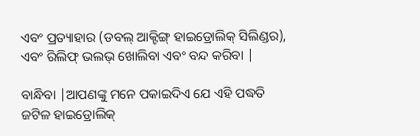ଏବଂ ପ୍ରତ୍ୟାହାର (ଡବଲ୍ ଆକ୍ଟିଙ୍ଗ୍ ହାଇଡ୍ରୋଲିକ୍ ସିଲିଣ୍ଡର), ଏବଂ ରିଲିଫ୍ ଭଲଭ୍ ଖୋଲିବା ଏବଂ ବନ୍ଦ କରିବା |

ବାନ୍ଧିବା |ଆପଣଙ୍କୁ ମନେ ପକାଇଦିଏ ଯେ ଏହି ପଦ୍ଧତି ଜଟିଳ ହାଇଡ୍ରୋଲିକ୍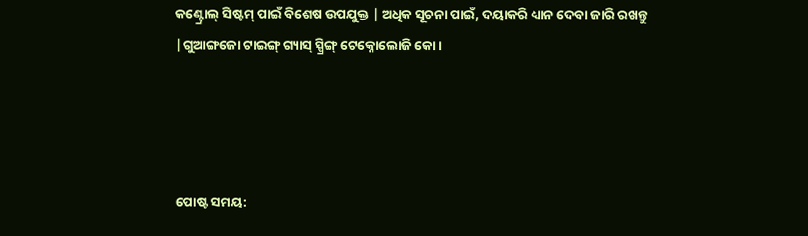କଣ୍ଟ୍ରୋଲ୍ ସିଷ୍ଟମ୍ ପାଇଁ ବିଶେଷ ଉପଯୁକ୍ତ | ଅଧିକ ସୂଚନା ପାଇଁ, ଦୟାକରି ଧ୍ୟାନ ଦେବା ଜାରି ରଖନ୍ତୁ |ଗୁଆଙ୍ଗଜୋ ଟାଇଙ୍ଗ୍ ଗ୍ୟାସ୍ ସ୍ପ୍ରିଙ୍ଗ୍ ଟେକ୍ନୋଲୋଜି କୋ।




ପୋଷ୍ଟ ସମୟ: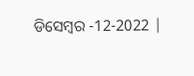ଡିସେମ୍ବର -12-2022 |